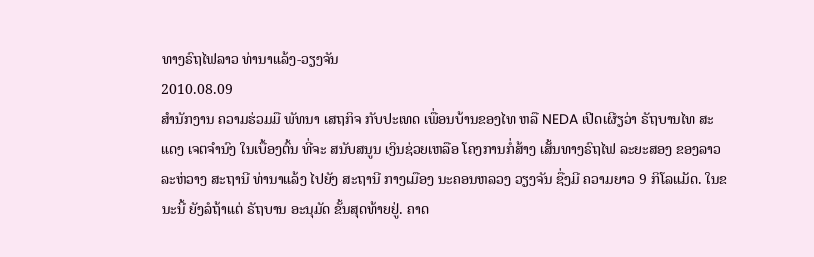ທາງຣົຖໄຟລາວ ທ່ານາແລ້ງ-ວຽງຈັນ
2010.08.09
ສໍານັກງານ ຄວາມຮ່ວມມື ພັທນາ ເສຖກິຈ ກັບປະເທດ ເພື່ອນບ້ານຂອງໄທ ຫລື NEDA ເປີດເຜີຽວ່າ ຣັຖບານໄທ ສະແດງ ເຈຕຈໍານົງ ໃນເບື້ອງຕົ້ນ ທີ່ຈະ ສນັບສນູນ ເງິນຊ່ວຍເຫລືອ ໂຄງການກໍ່ສ້າງ ເສັ້ນທາງຣົຖໄຟ ລະຍະສອງ ຂອງລາວ ລະຫ່ວາງ ສະຖານີ ທ່ານາແລ້ງ ໄປຍັງ ສະຖານີ ກາງເມືອງ ນະຄອນຫລວງ ວຽງຈັນ ຊື່ງມີ ຄວາມຍາວ 9 ກິໂລແມັດ. ໃນຂນະນີ້ ຍັງລໍຖ້າແຕ່ ຣັຖບານ ອະນຸມັດ ຂັ້ນສຸດທ້າຍຢູ່. ຄາດ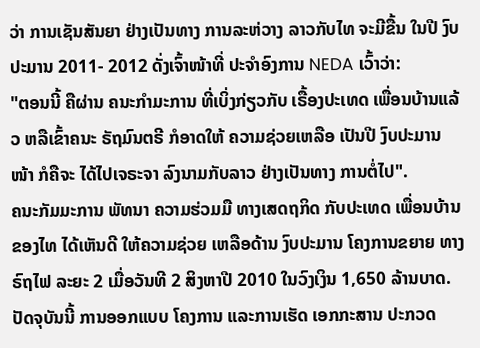ວ່າ ການເຊັນສັນຍາ ຢ່າງເປັນທາງ ການລະຫ່ວາງ ລາວກັບໄທ ຈະມີຂື້ນ ໃນປີ ງົບປະມານ 2011- 2012 ດັ່ງເຈົ້າໜ້າທີ່ ປະຈໍາອົງການ NEDA ເວົ້າວ່າ:
"ຕອນນີ້ ຄືຜ່ານ ຄນະກໍາມະການ ທີ່ເບິ່ງກ່ຽວກັບ ເຣື້ອງປະເທດ ເພື່ອນບ້ານແລ້ວ ຫລືເຂົ້າຄນະ ຣັຖມົນຕຣີ ກໍອາດໃຫ້ ຄວາມຊ່ວຍເຫລືອ ເປັນປີ ງົບປະມານ ໜ້າ ກໍຄືຈະ ໄດ້ໄປເຈຣະຈາ ລົງນາມກັບລາວ ຢ່າງເປັນທາງ ການຕໍ່ໄປ".
ຄນະກັມມະການ ພັທນາ ຄວາມຮ່ວມມື ທາງເສດຖກິດ ກັບປະເທດ ເພື່ອນບ້ານຂອງໄທ ໄດ້ເຫັນດີ ໃຫ້ຄວາມຊ່ວຍ ເຫລືອດ້ານ ງົບປະມານ ໂຄງການຂຍາຍ ທາງຣົຖໄຟ ລະຍະ 2 ເມື່ອວັນທີ 2 ສິງຫາປີ 2010 ໃນວົງເງິນ 1,650 ລ້ານບາດ. ປັດຈຸບັນນີ້ ການອອກແບບ ໂຄງການ ແລະການເຮັດ ເອກກະສານ ປະກວດ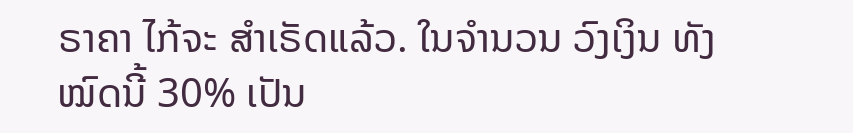ຣາຄາ ໄກ້ຈະ ສໍາເຣັດແລ້ວ. ໃນຈໍານວນ ວົງເງິນ ທັງໝົດນີ້ 30% ເປັນ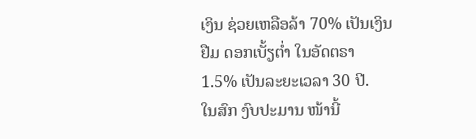ເງິນ ຊ່ວຍເຫລືອລ້າ 70% ເປັນເງິນຢືມ ດອກເບັ້ຽຕໍ່າ ໃນອັດຕຣາ 1.5% ເປັນລະຍະເວລາ 30 ປີ.
ໃນສົກ ງົບປະມານ ໜ້ານີ້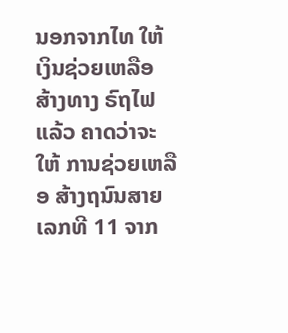ນອກຈາກໄທ ໃຫ້ເງິນຊ່ວຍເຫລືອ ສ້າງທາງ ຣົຖໄຟແລ້ວ ຄາດວ່າຈະໃຫ້ ການຊ່ວຍເຫລືອ ສ້າງຖນົນສາຍ ເລກທີ 11 ຈາກ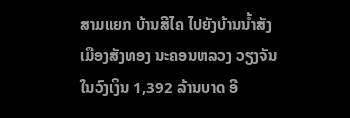ສາມແຍກ ບ້ານສີໄຄ ໄປຍັງບ້ານນໍ້າສັງ ເມືອງສັງທອງ ນະຄອນຫລວງ ວຽງຈັນ ໃນວົງເງິນ 1,392 ລ້ານບາດ ອີ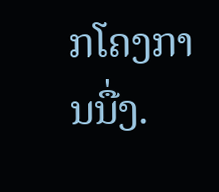ກໂຄງການນື່ງ.